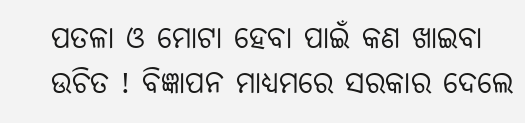ପତଳା ଓ ମୋଟା ହେବା ପାଇଁ କଣ ଖାଇବା ଉଚିତ ! ବିଜ୍ଞାପନ ମାଧ୍ୟମରେ ସରକାର ଦେଲେ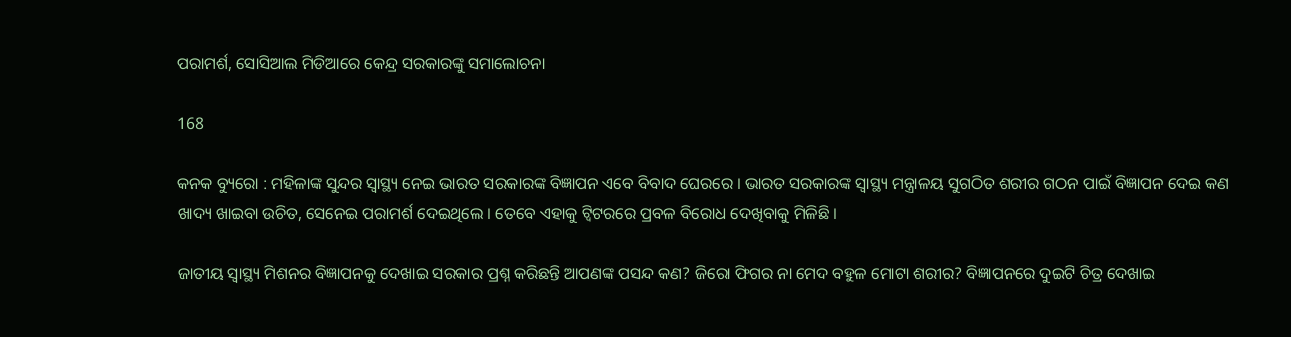ପରାମର୍ଶ, ସୋସିଆଲ ମିଡିଆରେ କେନ୍ଦ୍ର ସରକାରଙ୍କୁ ସମାଲୋଚନା

168

କନକ ବ୍ୟୁରୋ : ମହିଳାଙ୍କ ସୁନ୍ଦର ସ୍ୱାସ୍ଥ୍ୟ ନେଇ ଭାରତ ସରକାରଙ୍କ ବିଜ୍ଞାପନ ଏବେ ବିବାଦ ଘେରରେ । ଭାରତ ସରକାରଙ୍କ ସ୍ୱାସ୍ଥ୍ୟ ମନ୍ତ୍ରାଳୟ ସୁଗଠିତ ଶରୀର ଗଠନ ପାଇଁ ବିଜ୍ଞାପନ ଦେଇ କଣ ଖାଦ୍ୟ ଖାଇବା ଉଚିତ, ସେନେଇ ପରାମର୍ଶ ଦେଇଥିଲେ । ତେବେ ଏହାକୁ ଟ୍ୱିଟରରେ ପ୍ରବଳ ବିରୋଧ ଦେଖିବାକୁ ମିଳିଛି ।

ଜାତୀୟ ସ୍ୱାସ୍ଥ୍ୟ ମିଶନର ବିଜ୍ଞାପନକୁ ଦେଖାଇ ସରକାର ପ୍ରଶ୍ନ କରିଛନ୍ତି ଆପଣଙ୍କ ପସନ୍ଦ କଣ? ଜିରୋ ଫିଗର ନା ମେଦ ବହୁଳ ମୋଟା ଶରୀର? ବିଜ୍ଞାପନରେ ଦୁଇଟି ଚିତ୍ର ଦେଖାଇ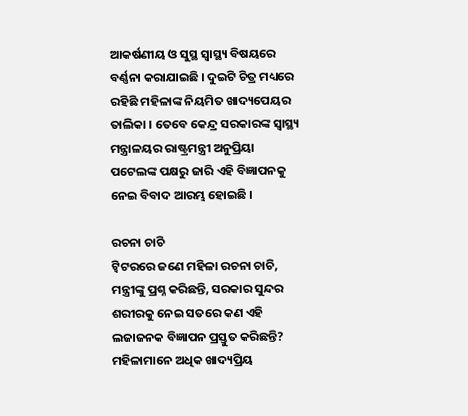ଆକର୍ଷଣୀୟ ଓ ସୁସ୍ଥ ସ୍ୱାସ୍ଥ୍ୟ ବିଷୟରେ ବର୍ଣ୍ଣନା କରାଯାଇଛି । ଦୁଇଟି ଚିତ୍ର ମଧ୍ୟରେ ରହିଛି ମହିଳାଙ୍କ ନିୟମିତ ଖାଦ୍ୟପେୟର ତାଲିକା । ତେବେ କେନ୍ଦ୍ର ସରକାରଙ୍କ ସ୍ୱାସ୍ଥ୍ୟ ମନ୍ତ୍ରାଳୟର ରାଷ୍ଟ୍ରମନ୍ତ୍ରୀ ଅନୁପ୍ରିୟା ପଟେଲଙ୍କ ପକ୍ଷରୁ ଜାରି ଏହି ବିଜ୍ଞାପନକୁ ନେଇ ବିବାଦ ଆରମ୍ଭ ହୋଇଛି ।

ରଚନା ଚାଚି
ଟ୍ୱିଟରରେ ଜଣେ ମହିଳା ରଚନା ଚାଚି, ମନ୍ତ୍ରୀଙ୍କୁ ପ୍ରଶ୍ନ କରିଛନ୍ତି, ସରକାର ସୁନ୍ଦର ଶରୀରକୁ ନେଇ ସତରେ କଣ ଏହି ଲଜାଜନକ ବିଜ୍ଞାପନ ପ୍ରସ୍ତୁତ କରିଛନ୍ତି? ମହିଳାମାନେ ଅଧିକ ଖାଦ୍ୟପ୍ରିୟ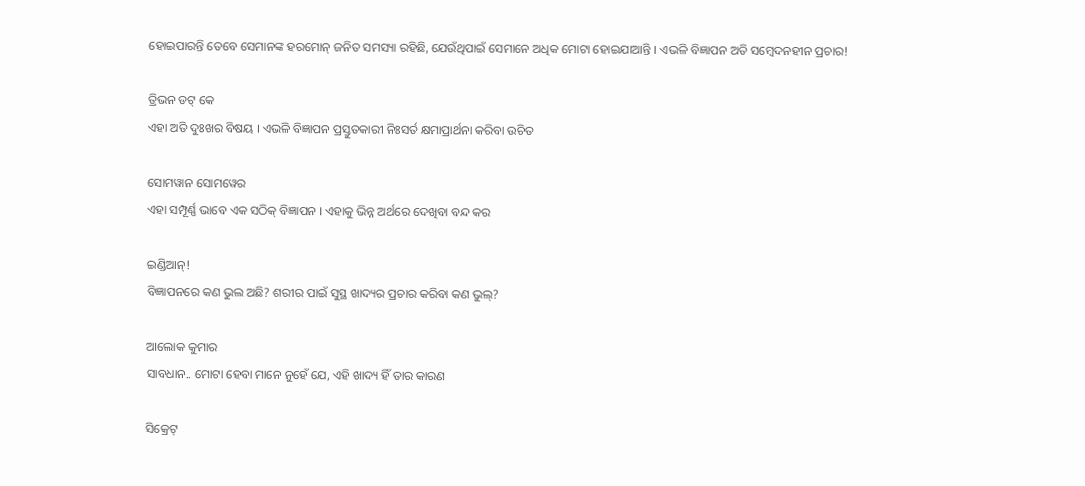ହୋଇପାରନ୍ତି ତେବେ ସେମାନଙ୍କ ହରମୋନ୍ ଜନିତ ସମସ୍ୟା ରହିଛି, ଯେଉଁଥିପାଇଁ ସେମାନେ ଅଧିକ ମୋଟା ହୋଇଯାଆନ୍ତି । ଏଭଳି ବିଜ୍ଞାପନ ଅତି ସମ୍ବେଦନହୀନ ପ୍ରଚାର!

ତ୍ରିଭନ ଡଟ୍ କେ
ଏହା ଅତି ଦୁଃଖର ବିଷୟ । ଏଭଳି ବିଜ୍ଞାପନ ପ୍ରସ୍ତୁତକାରୀ ନିଃସର୍ତ କ୍ଷମାପ୍ରାର୍ଥନା କରିବା ଉଚିତ

ସୋମୱାନ ସୋମୱେର
ଏହା ସମ୍ପୂର୍ଣ୍ଣ ଭାବେ ଏକ ସଠିକ୍ ବିଜ୍ଞାପନ । ଏହାକୁ ଭିନ୍ନ ଅର୍ଥରେ ଦେଖିବା ବନ୍ଦ କର

ଇଣ୍ଡିଆନ୍!
ବିଜ୍ଞାପନରେ କଣ ଭୁଲ ଅଛି? ଶରୀର ପାଇଁ ସୁସ୍ଥ ଖାଦ୍ୟର ପ୍ରଚାର କରିବା କଣ ଭୁଲ୍?

ଆଲୋକ କୁମାର
ସାବଧାନ.. ମୋଟା ହେବା ମାନେ ନୁହେଁ ଯେ, ଏହି ଖାଦ୍ୟ ହିଁ ତାର କାରଣ

ସିକ୍ରେଟ୍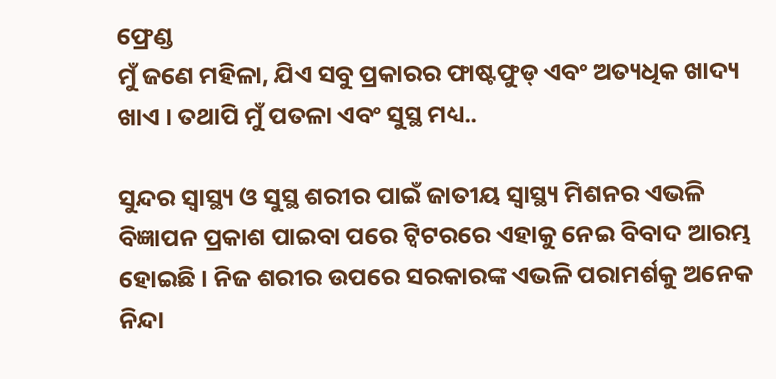ଫ୍ରେଣ୍ଡ
ମୁଁ ଜଣେ ମହିଳା, ଯିଏ ସବୁ ପ୍ରକାରର ଫାଷ୍ଟଫୁଡ୍ ଏବଂ ଅତ୍ୟଧିକ ଖାଦ୍ୟ ଖାଏ । ତଥାପି ମୁଁ ପତଳା ଏବଂ ସୁସ୍ଥ ମଧ୍ୟ..

ସୁନ୍ଦର ସ୍ୱାସ୍ଥ୍ୟ ଓ ସୁସ୍ଥ ଶରୀର ପାଇଁ ଜାତୀୟ ସ୍ୱାସ୍ଥ୍ୟ ମିଶନର ଏଭଳି ବିଜ୍ଞାପନ ପ୍ରକାଶ ପାଇବା ପରେ ଟ୍ୱିଟରରେ ଏହାକୁ ନେଇ ବିବାଦ ଆରମ୍ଭ ହୋଇଛି । ନିଜ ଶରୀର ଉପରେ ସରକାରଙ୍କ ଏଭଳି ପରାମର୍ଶକୁ ଅନେକ ନିନ୍ଦା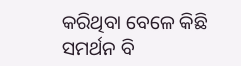କରିଥିବା ବେଳେ କିଛି ସମର୍ଥନ ବି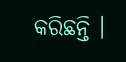କରିଛନ୍ତି ।